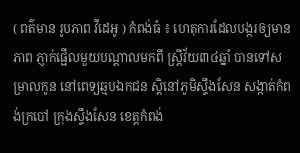( ពត៌មាន រូបភាព វីដេអូ ) កំពង់ធំ ៖ ហេតុការដែលបង្ករឲ្យមានភាព ភ្ញាក់ផ្អើលមួយបណ្តាលមកពី ស្ត្រីវ័យ៣៤ឆ្នាំ បានទៅសម្រាលកូន នៅពេទ្យឆ្មបឯកជន ស្តិនៅភូមិស្ទឹងសែន សង្កាត់កំពង់ក្របៅ ក្រុងស្ទឹងសែន ខេត្តកំពង់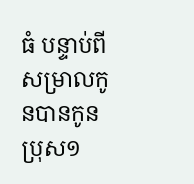ធំ បន្ទាប់ពីសម្រាលកូនបានកូនប្រុស១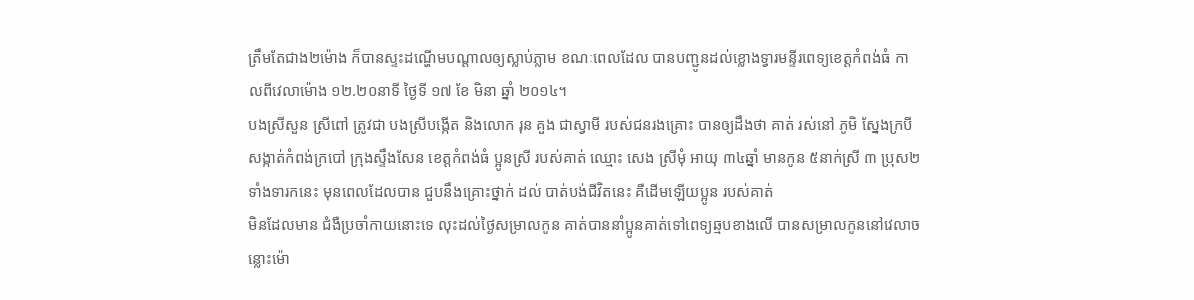ត្រឹមតែជាង២ម៉ោង ក៏បានស្ទះដណ្ហើមបណ្តាលឲ្យស្លាប់ភ្លាម ខណៈពេលដែល បានបញ្ជូនដល់ខ្លោងទ្វារមន្ទីរពេទ្យខេត្តកំពង់ធំ កាលពីវេលាម៉ោង ១២.២០នាទី ថ្ងៃទី ១៧ ខែ មិនា ឆ្នាំ ២០១៤។
បងស្រីសួន ស្រីពៅ ត្រូវជា បងស្រីបង្កើត និងលោក រុន គួង ជាស្វាមី របស់ជនរងគ្រោះ បានឲ្យដឹងថា គាត់ រស់នៅ ភូមិ ស្នែងក្របី សង្កាត់កំពង់ក្របៅ ក្រុងស្ទឹងសែន ខេត្តកំពង់ធំ ប្អូនស្រី របស់គាត់ ឈ្មោះ សេង ស្រីមុំ អាយុ ៣៤ឆ្នាំ មានកូន ៥នាក់ស្រី ៣ ប្រុស២ទាំងទារកនេះ មុនពេលដែលបាន ជួបនឹងគ្រោះថ្នាក់ ដល់ បាត់បង់ជីវិតនេះ គឺដើមឡើយប្អូន របស់គាត់
មិនដែលមាន ជំងឺប្រចាំកាយនោះទេ លុះដល់ថ្ងៃសម្រាលកូន គាត់បាននាំប្អូនគាត់ទៅពេទ្យឆ្មបខាងលើ បានសម្រាលកូននៅវេលាចន្លោះម៉ោ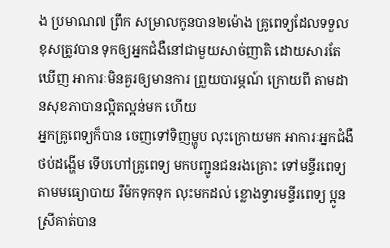ង ប្រមាណ៧ ព្រឹក សម្រាលកូនបាន២ម៉ោង គ្រូពេទ្យដែលទទួលខុសត្រូវបាន ទុកឲ្យអ្នកជំងឺនៅជាមួយសាច់ញាតិ ដោយសារតែឃើញ អាការៈមិនគួរឲ្យមានការ ព្រួយបារម្ភណ៍ ក្រោយពី តាមដានសុខភាបានល្អិតល្អន់មក ហើយ
អ្នកគ្រូពេទ្យក៏បាន ចេញទៅទិញម្ហូប លុះក្រោយមក អាការៈអ្នកជំងឺ ថប់ដង្ហើម ទើបហៅគ្រូពេទ្យ មកបញ្ជូនជនរងគ្រោះ ទៅមន្ទីរពេទ្យ តាមមធ្យោបាយ រឺម៉កទុកទុក លុះមកដល់ ខ្លោងទ្វារមន្ទីរពេទ្យ ប្អូនស្រីគាត់បាន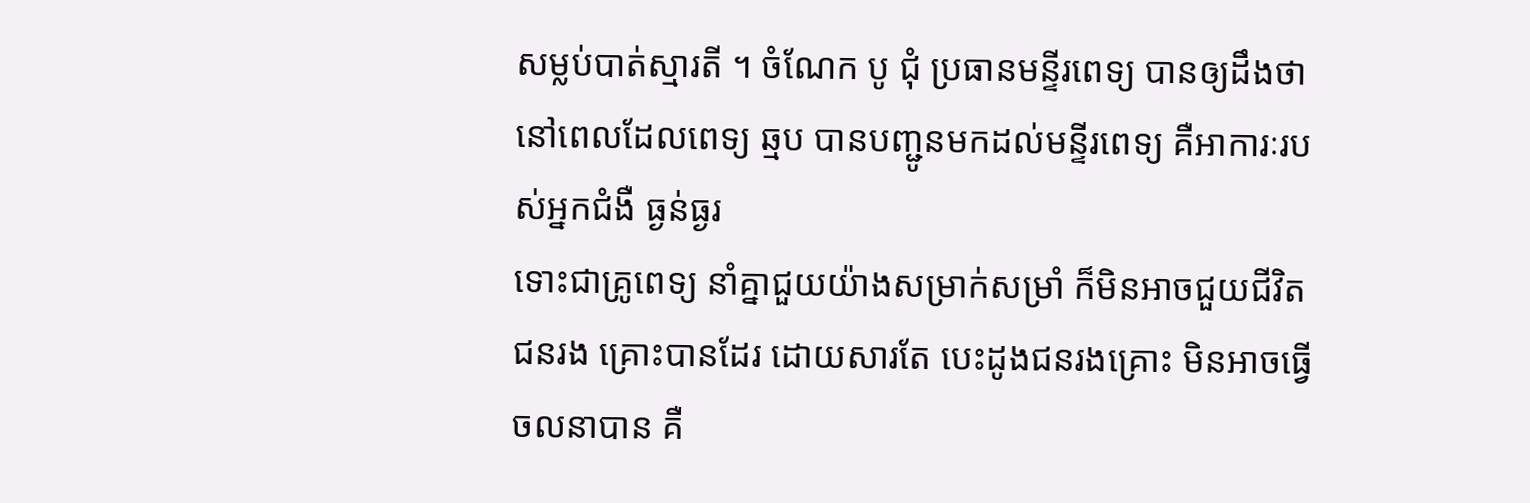សម្លប់បាត់ស្មារតី ។ ចំណែក បូ ជុំ ប្រធានមន្ទីរពេទ្យ បានឲ្យដឹងថា នៅពេលដែលពេទ្យ ឆ្មប បានបញ្ជូនមកដល់មន្ទីរពេទ្យ គឺអាការៈរបស់អ្នកជំងឺ ធ្ងន់ធ្ងរ
ទោះជាគ្រូពេទ្យ នាំគ្នាជួយយ៉ាងសម្រាក់សម្រាំ ក៏មិនអាចជួយជីវិតជនរង គ្រោះបានដែរ ដោយសារតែ បេះដូងជនរងគ្រោះ មិនអាចធ្វើចលនាបាន គឺ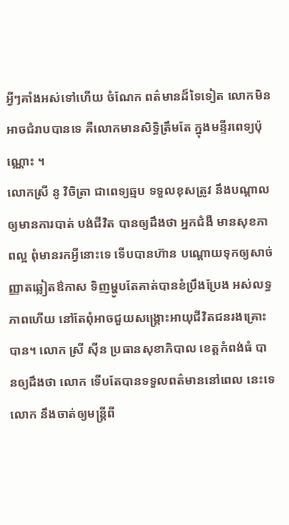អ្វីៗគាំងអស់ទៅហើយ ចំណែក ពត៌មានដ៏ទៃទៀត លោកមិនអាចជំរាបបានទេ គឺលោកមានសិទ្ធិត្រឹមតែ ក្នុងមន្ទីរពេទ្យប៉ុណ្ណោះ ។
លោកស្រី នូ វិចិត្រា ជាពេទ្យឆ្មប ទទួលខុសត្រូវ នឹងបណ្តាលឲ្យមានការបាត់ បង់ជីវិត បានឲ្យដឹងថា អ្នកជំងឺ មានសុខភាពល្អ ពុំមានរកអ្វីនោះទេ ទើបបានហ៊ាន បណ្តោយទុកឲ្យសាច់ញ្ញាតឆ្លៀតឳកាស ទិញម្ហូបតែគាត់បានខំប្រឹងប្រែង អស់លទ្ធភាពហើយ នៅតែពុំអាចជួយសង្គ្រោះអាយុជីវិតជនរងគ្រោះបាន។ លោក ស្រី ស៊ីន ប្រធានសុខាភិបាល ខេត្តកំពង់ធំ បានឲ្យដឹងថា លោក ទើបតែបានទទួលពត៌មាននៅពេល នេះទេ លោក នឹងចាត់ឲ្យមន្ត្រីពី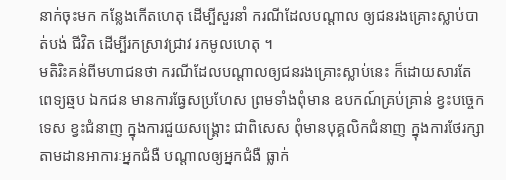នាក់ចុះមក កន្លែងកើតហេតុ ដើម្បីសួរនាំ ករណីដែលបណ្តាល ឲ្យជនរងគ្រោះស្លាប់បាត់បង់ ជីវិត ដើម្បីរកស្រាវជ្រាវ រកមូលហេតុ ។
មតិរិះគន់ពីមហាជនថា ករណីដែលបណ្តាលឲ្យជនរងគ្រោះស្លាប់នេះ ក៏ដោយសារតែ ពេទ្យឆ្មប ឯកជន មានការធ្វែសប្រហែស ព្រមទាំងពុំមាន ឧបកណ៍គ្រប់គ្រាន់ ខ្វះបច្ចេកទេស ខ្វះជំនាញ ក្នុងការជួយសង្គ្រោះ ជាពិសេស ពុំមានបុគ្គលិកជំនាញ ក្នុងការថែរក្សា តាមដានអាការៈអ្នកជំងឺ បណ្តាលឲ្យអ្នកជំងឺ ធ្លាក់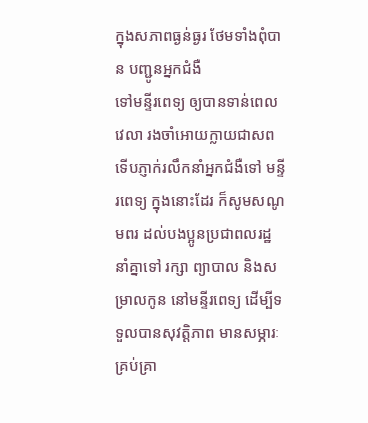ក្នុងសភាពធ្ងន់ធ្ងរ ថែមទាំងពុំបាន បញ្ជូនអ្នកជំងឺ
ទៅមន្ទីរពេទ្យ ឲ្យបានទាន់ពេលវេលា រងចាំអោយក្លាយជាសព ទើបភ្ញាក់រលឹកនាំអ្នកជំងឺទៅ មន្ទីរពេទ្យ ក្នុងនោះដែរ ក៏សូមសណូមពរ ដល់បងប្អូនប្រជាពលរដ្ឋ នាំគ្នាទៅ រក្សា ព្យាបាល និងសម្រាលកូន នៅមន្ទីរពេទ្យ ដើម្បីទទួលបានសុវត្តិភាព មានសម្ភារៈគ្រប់គ្រា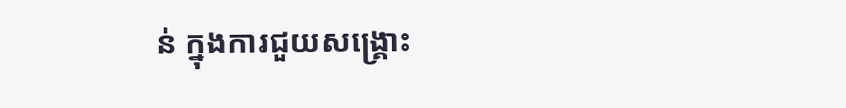ន់ ក្នុងការជួយសង្គ្រោះ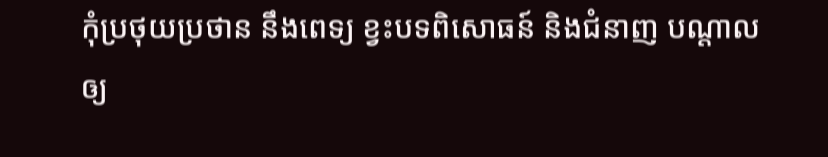កុំប្រថុយប្រថាន នឹងពេទ្យ ខ្វះបទពិសោធន៍ និងជំនាញ បណ្តាលឲ្យ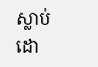ស្លាប់ ដោ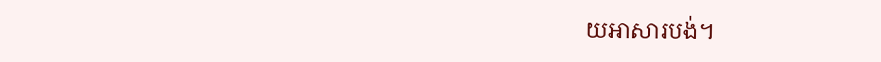យអាសារបង់។